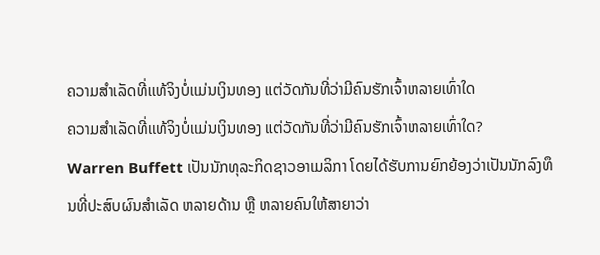ຄວາມສໍາເລັດທີ່ເເທ້ຈິງບໍ່ເເມ່ນເງິນທອງ ແຕ່ວັດກັນທີ່ວ່າມີຄົນຮັກເຈົ້າຫລາຍເທົ່າໃດ
ຄວາມສໍາເລັດທີ່ເເທ້ຈິງບໍ່ເເມ່ນເງິນທອງ ແຕ່ວັດກັນທີ່ວ່າມີຄົນຮັກເຈົ້າຫລາຍເທົ່າໃດ?
Warren Buffett ເປັນນັກທຸລະກິດຊາວອາເມລິກາ ໂດຍໄດ້ຮັບການຍົກຍ້ອງວ່າເປັນນັກລົງທຶນທີ່ປະສົບຜົນສຳເລັດ ຫລາຍດ້ານ ຫຼື ຫລາຍຄົນໃຫ້ສາຍາວ່າ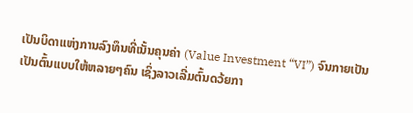ເປັນບິດາແຫ່ງການລົງທຶນທີ່ເນັ້ນຄຸນຄ່າ (Value Investment “VI”) ຈົນກາຍເປັນເປັນຕົ້ນແບບໃຫ້ຫລາຍໆຄົນ ເຊິ່ງລາວເລີ່ມຕົ້ນດວ້ຍກາ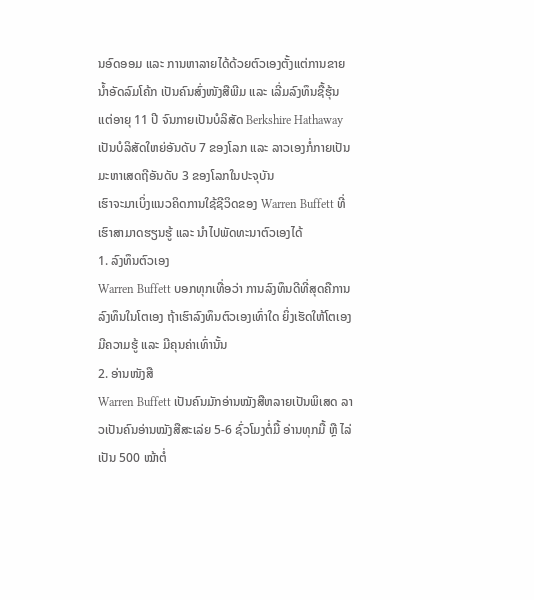ນອົດອອມ ແລະ ການຫາລາຍໄດ້ດ້ວຍຕົວເອງຕັ້ງແຕ່ການຂາຍນໍ້າອັດລົມໂຄ້ກ ເປັນຄົນສົ່ງໜັງສືພີມ ແລະ ເລີ່ມລົງທຶນຊື້ຮຸ້ນເເຕ່ອາຍຸ 11 ປີ ຈົນກາຍເປັນບໍລິສັດ Berkshire Hathaway ເປັນບໍລິສັດໃຫຍ່ອັນດັບ 7 ຂອງໂລກ ແລະ ລາວເອງກໍ່ກາຍເປັນມະຫາເສດຖີອັນດັບ 3 ຂອງໂລກໃນປະຈຸບັນ
ເຮົາຈະມາເບິ່ງແນວຄິດການໃຊ້ຊີວິດຂອງ Warren Buffett ທີ່ເຮົາສາມາດຮຽນຮູ້ ແລະ ນຳໄປພັດທະນາຕົວເອງໄດ້
1. ລົງທຶນຕົວເອງ
Warren Buffett ບອກທຸກເທື່ອວ່າ ການລົງທຶນດີທີ່ສຸດຄືການລົງທຶນໃນໂຕເອງ ຖ້າເຮົາລົງທຶນຕົວເອງເທົ່າໃດ ຍິ່ງເຮັດໃຫ້ໂຕເອງມີຄວາມຮູ້ ແລະ ມີຄຸນຄ່າເທົ່ານັ້ນ
2. ອ່ານໜັງສື
Warren Buffett ເປັນຄົນມັກອ່ານໝັງສືຫລາຍເປັນພິເສດ ລາວເປັນຄົນອ່ານໝັງສືສະເລ່ຍ 5-6 ຊົ່ວໂມງຕໍ່ມື້ ອ່ານທຸກມື້ ຫຼື ໄລ່ເປັນ 500 ໝ້າຕໍ່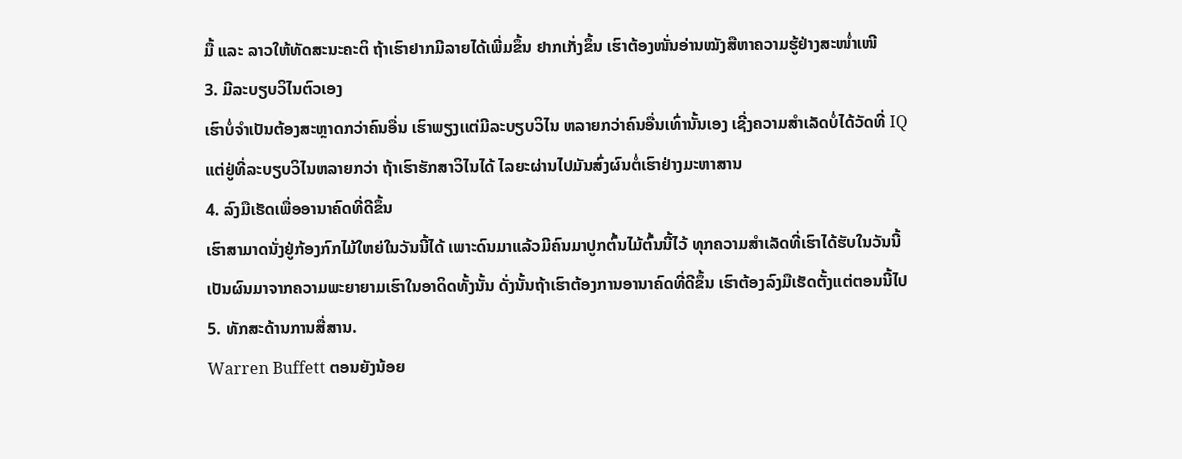ມື້ ແລະ ລາວໃຫ້ທັດສະນະຄະຕິ ຖ້າເຮົາຢາກມີລາຍໄດ້ເພີ່ມຂຶ້ນ ຢາກເກັ່ງຂຶ້ນ ເຮົາຕ້ອງໜັ່ນອ່ານໝັງສືຫາຄວາມຮູ້ຢ່າງສະໜໍ່າເໜີ
3. ມີລະບຽບວິໄນຕົວເອງ
ເຮົາບໍ່ຈໍາເປັນຕ້ອງສະຫຼາດກວ່າຄົນອື່ນ ເຮົາພຽງເເຕ່ມີລະບຽບວິໄນ ຫລາຍກວ່າຄົນອື່ນເທົ່ານັ້ນເອງ ເຊີ່ງຄວາມສໍາເລັດບໍ່ໄດ້ວັດທີ່ IQ ແຕ່ຢູ່ທີ່ລະບຽບວິໄນຫລາຍກວ່າ ຖ້າເຮົາຮັກສາວິໄນໄດ້ ໄລຍະຜ່ານໄປມັນສົ່ງຜົນຕໍ່ເຮົາຢ່າງມະຫາສານ
4. ລົງມືເຮັດເພື່ອອານາຄົດທີ່ດີຂຶ້ນ
ເຮົາສາມາດນັ່ງຢູ່ກ້ອງກົກໄມ້ໃຫຍ່ໃນວັນນີ້ໄດ້ ເພາະດົນມາແລ້ວມີຄົນມາປູກຕົ້ນໄມ້ຕົ້ນນີ້ໄວ້ ທຸກຄວາມສຳເລັດທີ່ເຮົາໄດ້ຮັບໃນວັນນີ້ເປັນຜົນມາຈາກຄວາມພະຍາຍາມເຮົາໃນອາດິດທັ້ງນັ້ນ ດັ່ງນັ້ນຖ້າເຮົາຕ້ອງການອານາຄົດທີ່ດີຂຶ້ນ ເຮົາຕ້ອງລົງມືເຮັດຕັ້ງແຕ່ຕອນນີ້ໄປ
5. ທັກສະດ້ານການສື່ສານ.
Warren Buffett ຕອນຍັງນ້ອຍ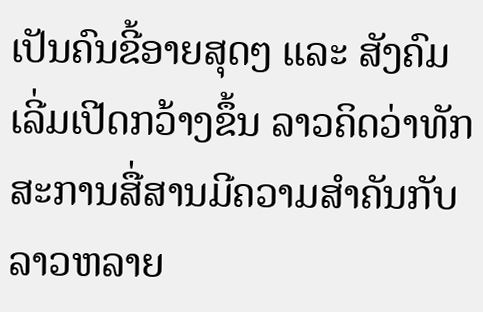ເປັນຄົນຂີ້ອາຍສຸດໆ ແລະ ສັງຄົມເລີ່ມເປີດກວ້າງຂຶ້ນ ລາວຄິດວ່າທັກສະການສື່ສານມີຄວາມສໍາຄັນກັບລາວຫລາຍ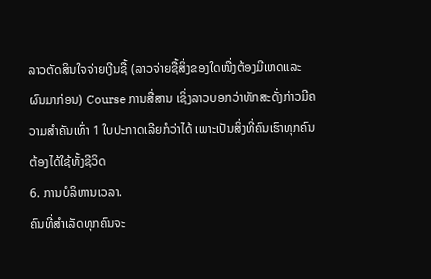ລາວຕັດສິນໃຈຈ່າຍເງີນຊື້ (ລາວຈ່າຍຊື້ສິ່ງຂອງໃດໜື່ງຕ້ອງມີເຫດແລະ ຜົນມາກ່ອນ) Course ການສື່ສານ ເຊິ່ງລາວບອກວ່າທັກສະດັ່ງກ່າວມີຄວາມສໍາຄັນເທົ່າ 1 ໃບປະກາດເລີຍກໍວ່າໄດ້ ເພາະເປັນສິ່ງທີ່ຄົນເຮົາທຸກຄົນຕ້ອງໄດ້ໃຊ້ທັ້ງຊີວິດ
6. ການບໍລິຫານເວລາ.
ຄົນທີ່ສໍາເລັດທຸກຄົນຈະ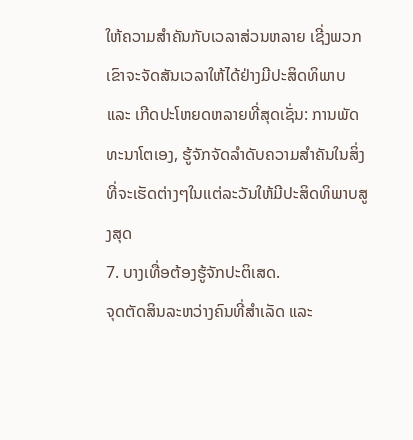ໃຫ້ຄວາມສໍາຄັນກັບເວລາສ່ວນຫລາຍ ເຊີ່ງພວກເຂົາຈະຈັດສັນເວລາໃຫ້ໄດ້ຢ່າງມີປະສິດທິພາບ ແລະ ເກີດປະໂຫຍດຫລາຍທີ່ສຸດເຊັ່ນ: ການພັດທະນາໂຕເອງ, ຮູ້ຈັກຈັດລໍາດັບຄວາມສໍາຄັນໃນສິ່ງທີ່ຈະເຮັດຕ່າງໆໃນເເຕ່ລະວັນໃຫ້ມີປະສິດທິພາບສູງສຸດ
7. ບາງເທື່ອຕ້ອງຮູ້ຈັກປະຕິເສດ.
ຈຸດຕັດສິນລະຫວ່າງຄົນທີ່ສໍາເລັດ ແລະ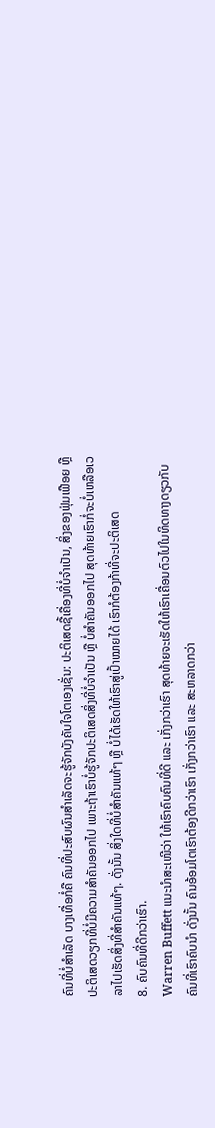ຄົນທີ່ບໍ່ສໍາເລັດ ບາງເທື່ອກໍ່ຄື ຄົນທີ່ປະສົບຜົນສໍາເລັດຈະຮູ້ຈັກບັງຄັບໃຈໂຕເອງເຊັ່ນ: ປະຕິເສດຊື້ເຄື່ອງທີ່ບໍ່ຈໍາເປັນ, ສິ່ງຂອງຟຸ່ມເຟືອຍ ຫຼື ປະຕິເສດວຽກທີ່ບໍ່ມີຄວາມສໍາຄັນອອກໄປ ເພາະຖ້າເຮົາບໍ່ຮູ້ຈັກປະຕິເສດສິ່ງທີ່ບໍ່ຈໍາເປັນ ຫຼື ບໍ່ສໍາຄັນອອກໄປ ສຸດທ້າຍເຮົາກໍ່ຈະບໍ່ເຫລືອເວລາໄປເຮັດສິ່ງທີ່ສໍາຄັນແທ້ໆ. ດັ່ງນັ້ນ ສິ່ງໃດທີ່ບໍ່ສໍາຄັນແທ້ໆ ຫຼື ບໍ່ໄດ້ເຮັດໃຫ້ເຮົາສູ່ເປົ້າໝາຍໄດ້ ເຮົາກໍຕ້ອງກ້າທີ່ຈະປະຕິເສດ
8. ຄົບຄົນທີ່ດີກວ່າເຮົາ.
Warren Buffett ແນະນໍາສະເໜີວ່າ ໃຫ້ເຮົາຄົບຄົນທີ່ດີ ແລະ ເກັ່ງກວ່າເຮົາ ສຸດທ້າຍຈະເຮັດໃຫ້ເຮົາເຄື່ອນຕົວໄປໃນທິດທາງດຽວກັບຄົນທີ່ເຮົາຄົບນໍາ ດັ່ງນັ້ນ ຄົນອ້ອມໂຕເຮົາຕ້ອງດີກວ່າເຮົາ ເກັ່ງກວ່າເຮົາ ແລະ ສະຫລາດກວ່າ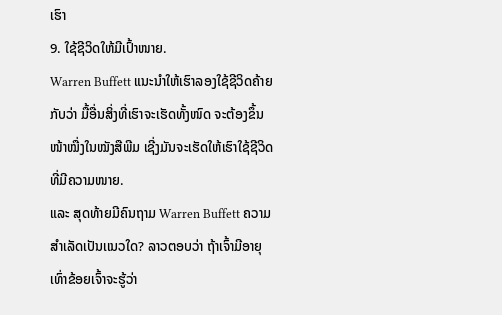ເຮົາ
9. ໃຊ້ຊີວິດໃຫ້ມີເປົ້າໜາຍ.
Warren Buffett ແນະນໍາໃຫ້ເຮົາລອງໃຊ້ຊີວິດຄ້າຍກັບວ່າ ມື້ອື່ນສິ່ງທີ່ເຮົາຈະເຮັດທັ້ງໜົດ ຈະຕ້ອງຂຶ້ນໜ້າໝື່ງໃນໝັງສືພີມ ເຊີ່ງມັນຈະເຮັດໃຫ້ເຮົາໃຊ້ຊີວິດທີ່ມີຄວາມໜາຍ.
ແລະ ສຸດທ້າຍມີຄົນຖາມ Warren Buffett ຄວາມສໍາເລັດເປັນເເນວໃດ? ລາວຕອບວ່າ ຖ້າເຈົ້າມີອາຍຸເທົ່າຂ້ອຍເຈົ້າຈະຮູ້ວ່າ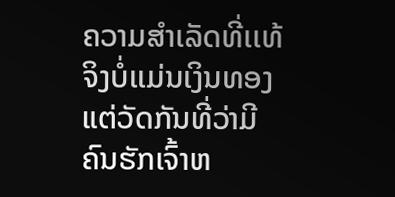ຄວາມສໍາເລັດທີ່ເເທ້ຈິງບໍ່ເເມ່ນເງິນທອງ ແຕ່ວັດກັນທີ່ວ່າມີຄົນຮັກເຈົ້າຫ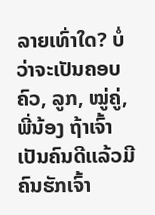ລາຍເທົ່າໃດ? ບໍ່ວ່າຈະເປັນຄອບຄົວ, ລູກ, ໝູ່ຄູ່, ພີ່ນ້ອງ ຖ້າເຈົ້າເປັນຄົນດີເເລ້ວມີຄົນຮັກເຈົ້າ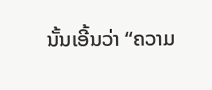ນັ້ນເອີ້ນວ່າ “ຄວາມ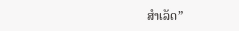ສໍາເລັດ”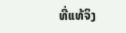ທີ່ເເທ້ຈິງ